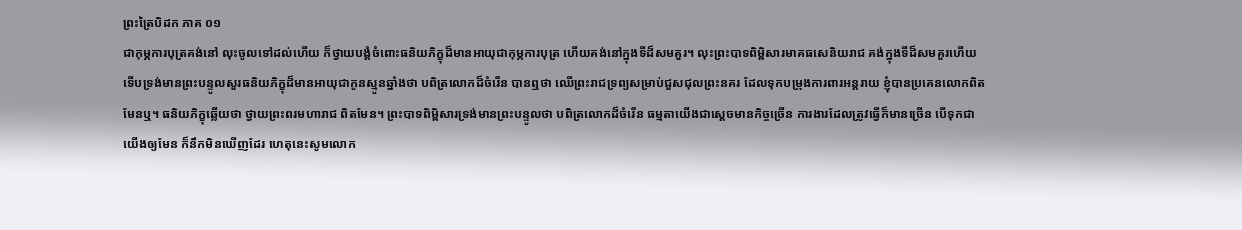ព្រះត្រៃបិដក ភាគ ០១
ជាកុម្ភការបុត្រគង់នៅ លុះចូលទៅដល់ហើយ ក៏ថ្វាយបង្គំចំពោះធនិយភិក្ខុដ៏មានអាយុជាកុម្ភការបុត្រ ហើយគង់នៅក្នុងទីដ៏សមគួរ។ លុះព្រះបាទពិម្ពិសារមាគធសេនិយរាជ គង់ក្នុងទីដ៏សមគួរហើយ ទើបទ្រង់មានព្រះបន្ទូលសួរធនិយភិក្ខុដ៏មានអាយុជាកូនស្មូនឆ្នាំងថា បពិត្រលោកដ៏ចំរើន បានឮថា ឈើព្រះរាជទ្រព្យសម្រាប់ជួសជុលព្រះនគរ ដែលទុកបម្រុងការពារអន្តរាយ ខ្ញុំបានប្រគេនលោកពិតមែនឬ។ ធនិយភិក្ខុឆ្លើយថា ថ្វាយព្រះពរមហារាជ ពិតមែន។ ព្រះបាទពិម្ពិសារទ្រង់មានព្រះបន្ទូលថា បពិត្រលោកដ៏ចំរើន ធម្មតាយើងជាស្តេចមានកិច្ចច្រើន ការងារដែលត្រូវធ្វើក៏មានច្រើន បើទុកជាយើងឲ្យមែន ក៏នឹកមិនឃើញដែរ ហេតុនេះសូមលោក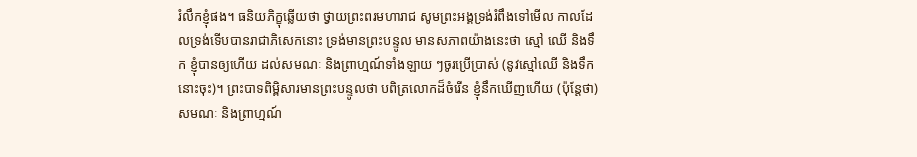រំលឹកខ្ញុំផង។ ធនិយភិក្ខុឆ្លើយថា ថ្វាយព្រះពរមហារាជ សូមព្រះអង្គទ្រង់រំពឹងទៅមើល កាលដែលទ្រង់ទើបបានរាជាភិសេកនោះ ទ្រង់មានព្រះបន្ទូល មានសភាពយ៉ាងនេះថា ស្មៅ ឈើ និងទឹក ខ្ញុំបានឲ្យហើយ ដល់សមណៈ និងព្រាហ្មណ៍ទាំងឡាយ ៗចូរប្រើប្រាស់ (នូវស្មៅឈើ និងទឹកនោះចុះ)។ ព្រះបាទពិម្ពិសារមានព្រះបន្ទូលថា បពិត្រលោកដ៏ចំរើន ខ្ញុំនឹកឃើញហើយ (ប៉ុន្តែថា) សមណៈ និងព្រាហ្មណ៍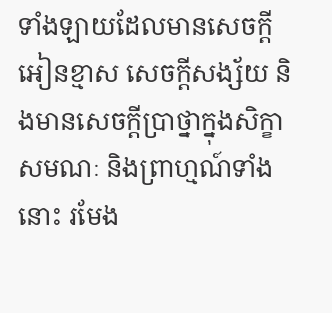ទាំងឡាយដែលមានសេចក្តីអៀនខ្មាស សេចក្តីសង្ស័យ និងមានសេចក្តីប្រាថ្នាក្នុងសិក្ខា សមណៈ និងព្រាហ្មណ៍ទាំងនោះ រមែង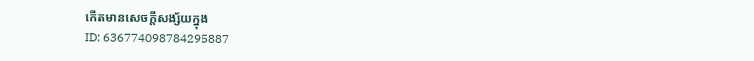កើតមានសេចក្តីសង្ស័យក្នុង
ID: 636774098784295887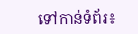ទៅកាន់ទំព័រ៖